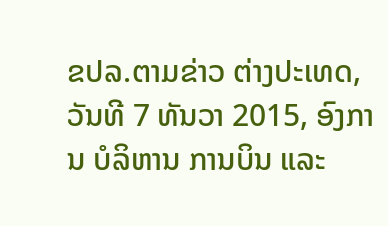ຂປລ.ຕາມຂ່າວ ຕ່າງປະເທດ, ວັນທີ 7 ທັນວາ 2015, ອົງການ ບໍລິຫານ ການບິນ ແລະ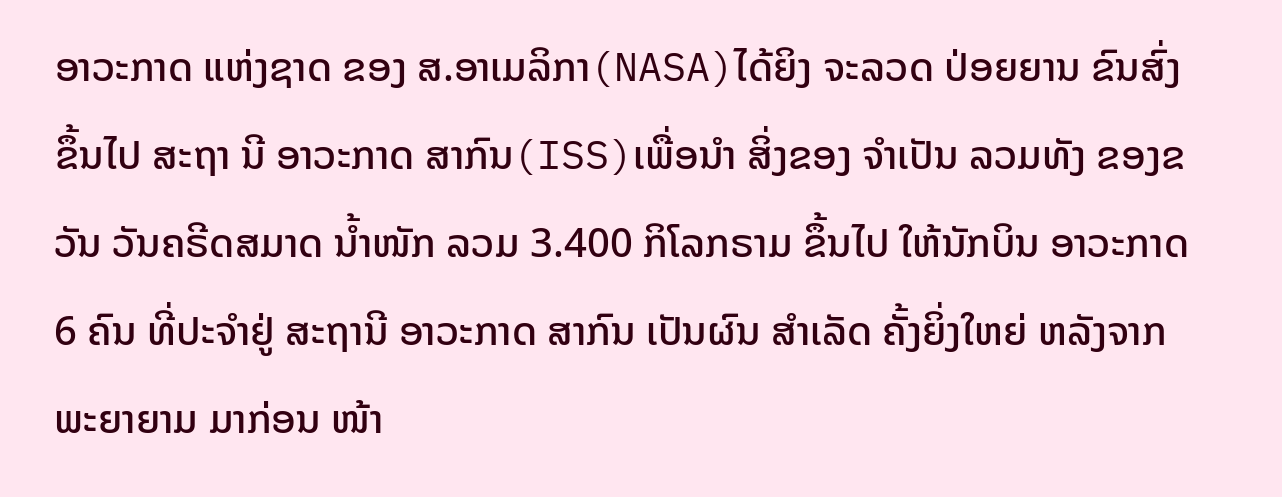ອາວະກາດ ແຫ່ງຊາດ ຂອງ ສ.ອາເມລິກາ(NASA)ໄດ້ຍິງ ຈະລວດ ປ່ອຍຍານ ຂົນສົ່ງ ຂຶ້ນໄປ ສະຖາ ນີ ອາວະກາດ ສາກົນ(ISS)ເພື່ອນຳ ສິ່ງຂອງ ຈຳເປັນ ລວມທັງ ຂອງຂວັນ ວັນຄຣີດສມາດ ນ້ຳໜັກ ລວມ 3.400 ກິໂລກຣາມ ຂຶ້ນໄປ ໃຫ້ນັກບິນ ອາວະກາດ 6 ຄົນ ທີ່ປະຈຳຢູ່ ສະຖານີ ອາວະກາດ ສາກົນ ເປັນຜົນ ສຳເລັດ ຄັ້ງຍິ່ງໃຫຍ່ ຫລັງຈາກ ພະຍາຍາມ ມາກ່ອນ ໜ້າ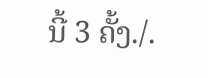ນີ້ 3 ຄັ້ງ./.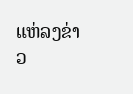ແຫ່ລງຂ່າວ